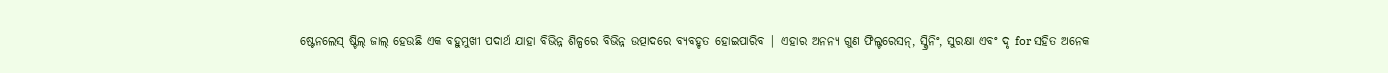ଷ୍ଟେନଲେସ୍ ଷ୍ଟିଲ୍ ଜାଲ୍ ହେଉଛି ଏକ ବହୁମୁଖୀ ପଦାର୍ଥ ଯାହା ବିଭିନ୍ନ ଶିଳ୍ପରେ ବିଭିନ୍ନ ଉତ୍ପାଦରେ ବ୍ୟବହୃତ ହୋଇପାରିବ | ଏହାର ଅନନ୍ୟ ଗୁଣ ଫିଲ୍ଟରେସନ୍, ସ୍କ୍ରିନିଂ, ସୁରକ୍ଷା ଏବଂ ଦୃ for ସହିତ ଅନେକ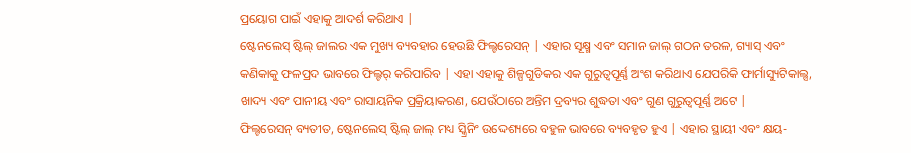ପ୍ରୟୋଗ ପାଇଁ ଏହାକୁ ଆଦର୍ଶ କରିଥାଏ |
ଷ୍ଟେନଲେସ୍ ଷ୍ଟିଲ୍ ଜାଲର ଏକ ମୁଖ୍ୟ ବ୍ୟବହାର ହେଉଛି ଫିଲ୍ଟରେସନ୍ | ଏହାର ସୂକ୍ଷ୍ମ ଏବଂ ସମାନ ଜାଲ୍ ଗଠନ ତରଳ, ଗ୍ୟାସ୍ ଏବଂ କଣିକାକୁ ଫଳପ୍ରଦ ଭାବରେ ଫିଲ୍ଟର୍ କରିପାରିବ | ଏହା ଏହାକୁ ଶିଳ୍ପଗୁଡିକର ଏକ ଗୁରୁତ୍ୱପୂର୍ଣ୍ଣ ଅଂଶ କରିଥାଏ ଯେପରିକି ଫାର୍ମାସ୍ୟୁଟିକାଲ୍ସ, ଖାଦ୍ୟ ଏବଂ ପାନୀୟ ଏବଂ ରାସାୟନିକ ପ୍ରକ୍ରିୟାକରଣ, ଯେଉଁଠାରେ ଅନ୍ତିମ ଦ୍ରବ୍ୟର ଶୁଦ୍ଧତା ଏବଂ ଗୁଣ ଗୁରୁତ୍ୱପୂର୍ଣ୍ଣ ଅଟେ |
ଫିଲ୍ଟରେସନ୍ ବ୍ୟତୀତ, ଷ୍ଟେନଲେସ୍ ଷ୍ଟିଲ୍ ଜାଲ୍ ମଧ୍ୟ ସ୍କ୍ରିନିଂ ଉଦ୍ଦେଶ୍ୟରେ ବହୁଳ ଭାବରେ ବ୍ୟବହୃତ ହୁଏ | ଏହାର ସ୍ଥାୟୀ ଏବଂ କ୍ଷୟ-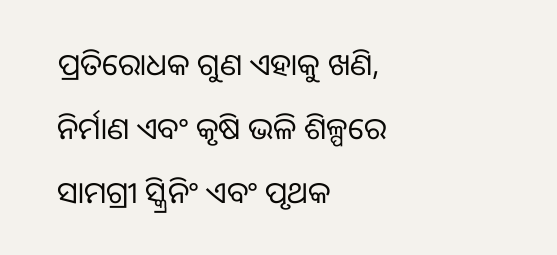ପ୍ରତିରୋଧକ ଗୁଣ ଏହାକୁ ଖଣି, ନିର୍ମାଣ ଏବଂ କୃଷି ଭଳି ଶିଳ୍ପରେ ସାମଗ୍ରୀ ସ୍କ୍ରିନିଂ ଏବଂ ପୃଥକ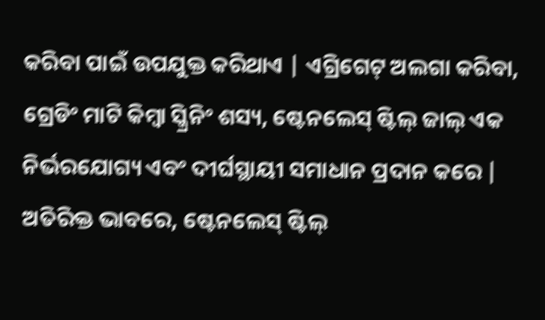କରିବା ପାଇଁ ଉପଯୁକ୍ତ କରିଥାଏ | ଏଗ୍ରିଗେଟ୍ ଅଲଗା କରିବା, ଗ୍ରେଡିଂ ମାଟି କିମ୍ବା ସ୍କ୍ରିନିଂ ଶସ୍ୟ, ଷ୍ଟେନଲେସ୍ ଷ୍ଟିଲ୍ ଜାଲ୍ ଏକ ନିର୍ଭରଯୋଗ୍ୟ ଏବଂ ଦୀର୍ଘସ୍ଥାୟୀ ସମାଧାନ ପ୍ରଦାନ କରେ |
ଅତିରିକ୍ତ ଭାବରେ, ଷ୍ଟେନଲେସ୍ ଷ୍ଟିଲ୍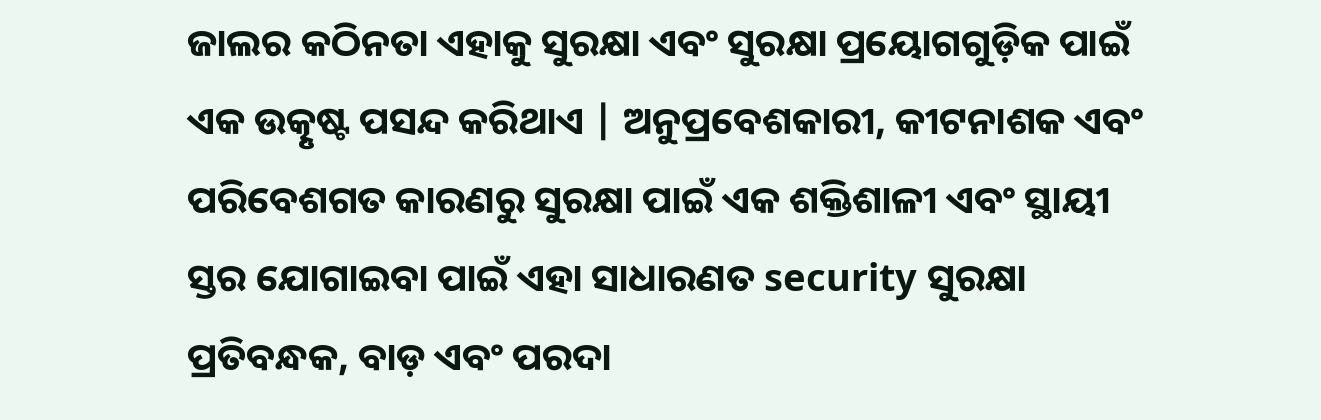ଜାଲର କଠିନତା ଏହାକୁ ସୁରକ୍ଷା ଏବଂ ସୁରକ୍ଷା ପ୍ରୟୋଗଗୁଡ଼ିକ ପାଇଁ ଏକ ଉତ୍କୃଷ୍ଟ ପସନ୍ଦ କରିଥାଏ | ଅନୁପ୍ରବେଶକାରୀ, କୀଟନାଶକ ଏବଂ ପରିବେଶଗତ କାରଣରୁ ସୁରକ୍ଷା ପାଇଁ ଏକ ଶକ୍ତିଶାଳୀ ଏବଂ ସ୍ଥାୟୀ ସ୍ତର ଯୋଗାଇବା ପାଇଁ ଏହା ସାଧାରଣତ security ସୁରକ୍ଷା ପ୍ରତିବନ୍ଧକ, ବାଡ଼ ଏବଂ ପରଦା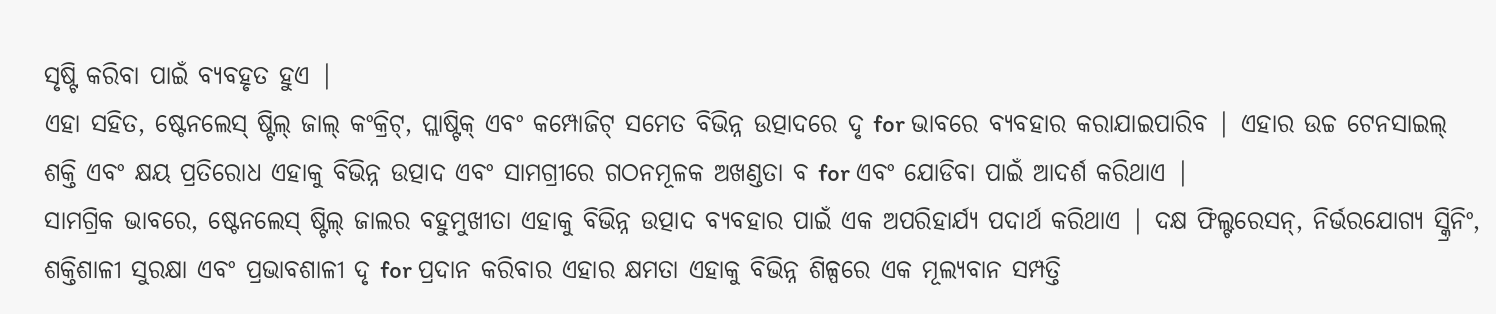ସୃଷ୍ଟି କରିବା ପାଇଁ ବ୍ୟବହୃତ ହୁଏ |
ଏହା ସହିତ, ଷ୍ଟେନଲେସ୍ ଷ୍ଟିଲ୍ ଜାଲ୍ କଂକ୍ରିଟ୍, ପ୍ଲାଷ୍ଟିକ୍ ଏବଂ କମ୍ପୋଜିଟ୍ ସମେତ ବିଭିନ୍ନ ଉତ୍ପାଦରେ ଦୃ for ଭାବରେ ବ୍ୟବହାର କରାଯାଇପାରିବ | ଏହାର ଉଚ୍ଚ ଟେନସାଇଲ୍ ଶକ୍ତି ଏବଂ କ୍ଷୟ ପ୍ରତିରୋଧ ଏହାକୁ ବିଭିନ୍ନ ଉତ୍ପାଦ ଏବଂ ସାମଗ୍ରୀରେ ଗଠନମୂଳକ ଅଖଣ୍ଡତା ବ for ଏବଂ ଯୋଡିବା ପାଇଁ ଆଦର୍ଶ କରିଥାଏ |
ସାମଗ୍ରିକ ଭାବରେ, ଷ୍ଟେନଲେସ୍ ଷ୍ଟିଲ୍ ଜାଲର ବହୁମୁଖୀତା ଏହାକୁ ବିଭିନ୍ନ ଉତ୍ପାଦ ବ୍ୟବହାର ପାଇଁ ଏକ ଅପରିହାର୍ଯ୍ୟ ପଦାର୍ଥ କରିଥାଏ | ଦକ୍ଷ ଫିଲ୍ଟରେସନ୍, ନିର୍ଭରଯୋଗ୍ୟ ସ୍କ୍ରିନିଂ, ଶକ୍ତିଶାଳୀ ସୁରକ୍ଷା ଏବଂ ପ୍ରଭାବଶାଳୀ ଦୃ for ପ୍ରଦାନ କରିବାର ଏହାର କ୍ଷମତା ଏହାକୁ ବିଭିନ୍ନ ଶିଳ୍ପରେ ଏକ ମୂଲ୍ୟବାନ ସମ୍ପତ୍ତି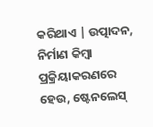କରିଥାଏ | ଉତ୍ପାଦନ, ନିର୍ମାଣ କିମ୍ବା ପ୍ରକ୍ରିୟାକରଣରେ ହେଉ, ଷ୍ଟେନଲେସ୍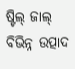ଷ୍ଟିଲ୍ ଜାଲ୍ ବିଭିନ୍ନ ଉତ୍ପାଦ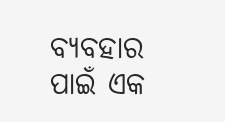ବ୍ୟବହାର ପାଇଁ ଏକ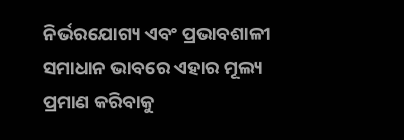ନିର୍ଭରଯୋଗ୍ୟ ଏବଂ ପ୍ରଭାବଶାଳୀ ସମାଧାନ ଭାବରେ ଏହାର ମୂଲ୍ୟ ପ୍ରମାଣ କରିବାକୁ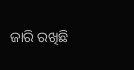ଜାରି ରଖିଛି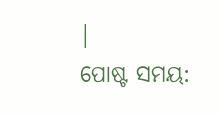|
ପୋଷ୍ଟ ସମୟ: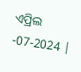ଏପ୍ରିଲ -07-2024 |